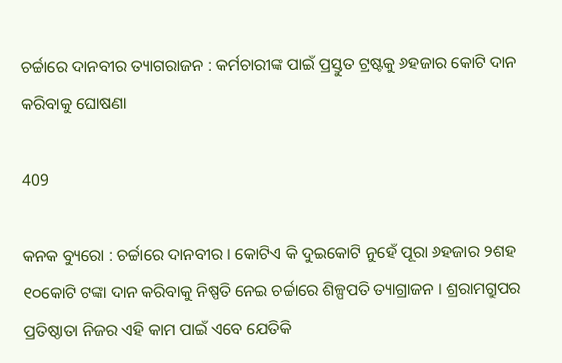ଚର୍ଚ୍ଚାରେ ଦାନବୀର ତ୍ୟାଗରାଜନ : କର୍ମଚାରୀଙ୍କ ପାଇଁ ପ୍ରସ୍ତୁତ ଟ୍ରଷ୍ଟକୁ ୬ହଜାର କୋଟି ଦାନ କରିବାକୁ ଘୋଷଣା

409

କନକ ବ୍ୟୁରୋ : ଚର୍ଚ୍ଚାରେ ଦାନବୀର । କୋଟିଏ କି ଦୁଇକୋଟି ନୁହେଁ ପୂରା ୬ହଜାର ୨ଶହ ୧୦କୋଟି ଟଙ୍କା ଦାନ କରିବାକୁ ନିଷ୍ପତି ନେଇ ଚର୍ଚ୍ଚାରେ ଶିଳ୍ପପତି ତ୍ୟାଗ୍ରାଜନ । ଶ୍ରରାମଗ୍ରୁପର ପ୍ରତିଷ୍ଠାତା ନିଜର ଏହି କାମ ପାଇଁ ଏବେ ଯେତିକି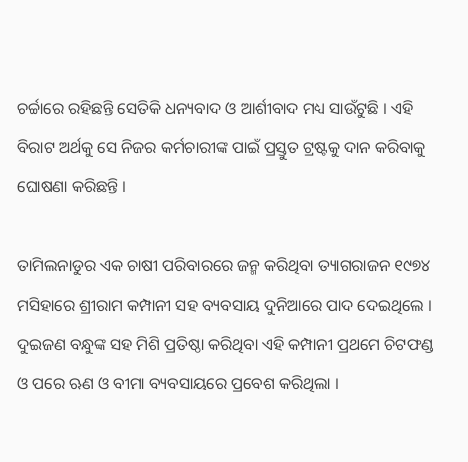ଚର୍ଚ୍ଚାରେ ରହିଛନ୍ତି ସେତିକି ଧନ୍ୟବାଦ ଓ ଆର୍ଶୀବାଦ ମଧ୍ୟ ସାଉଁଟୁଛି । ଏହି ବିରାଟ ଅର୍ଥକୁ ସେ ନିଜର କର୍ମଚାରୀଙ୍କ ପାଇଁ ପ୍ରସ୍ତୁତ ଟ୍ରଷ୍ଟକୁ ଦାନ କରିବାକୁ ଘୋଷଣା କରିଛନ୍ତି ।

ତାମିଲନାଡୁର ଏକ ଚାଷୀ ପରିବାରରେ ଜନ୍ମ କରିଥିବା ତ୍ୟାଗରାଜନ ୧୯୭୪ ମସିହାରେ ଶ୍ରୀରାମ କମ୍ପାନୀ ସହ ବ୍ୟବସାୟ ଦୁନିଆରେ ପାଦ ଦେଇଥିଲେ । ଦୁଇଜଣ ବନ୍ଧୁଙ୍କ ସହ ମିଶି ପ୍ରତିଷ୍ଠା କରିଥିବା ଏହି କମ୍ପାନୀ ପ୍ରଥମେ ଚିଟଫଣ୍ଡ ଓ ପରେ ଋଣ ଓ ବୀମା ବ୍ୟବସାୟରେ ପ୍ରବେଶ କରିଥିଲା ।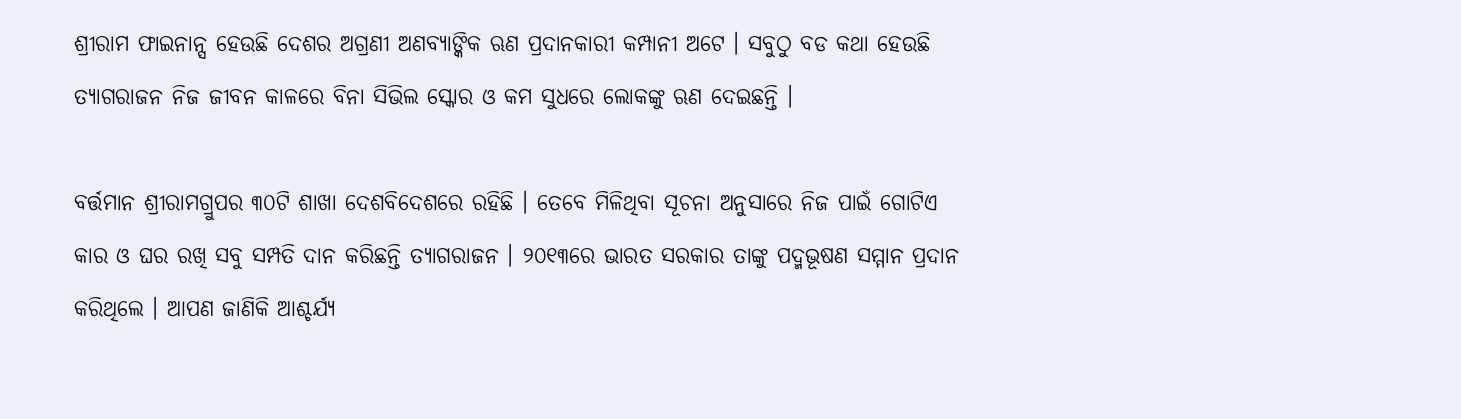ଶ୍ରୀରାମ ଫାଇନାନ୍ସ ହେଉଛି ଦେଶର ଅଗ୍ରଣୀ ଅଣବ୍ୟାଙ୍କିକ ଋଣ ପ୍ରଦାନକାରୀ କମ୍ପାନୀ ଅଟେ । ସବୁଠୁ ବଡ କଥା ହେଉଛି ତ୍ୟାଗରାଜନ ନିଜ ଜୀବନ କାଳରେ ବିନା ସିଭିଲ ସ୍କୋର ଓ କମ ସୁଧରେ ଲୋକଙ୍କୁ ଋଣ ଦେଇଛନ୍ତି ।

ବର୍ତ୍ତମାନ ଶ୍ରୀରାମଗ୍ରୁପର ୩୦ଟି ଶାଖା ଦେଶବିଦେଶରେ ରହିଛି । ତେବେ ମିଳିଥିବା ସୂଚନା ଅନୁସାରେ ନିଜ ପାଇଁ ଗୋଟିଏ କାର ଓ ଘର ରଖି ସବୁ ସମ୍ପତି ଦାନ କରିଛନ୍ତି ତ୍ୟାଗରାଜନ । ୨୦୧୩ରେ ଭାରତ ସରକାର ତାଙ୍କୁ ପଦ୍ମଭୂଷଣ ସମ୍ମାନ ପ୍ରଦାନ କରିଥିଲେ । ଆପଣ ଜାଣିକି ଆଶ୍ଚର୍ଯ୍ୟ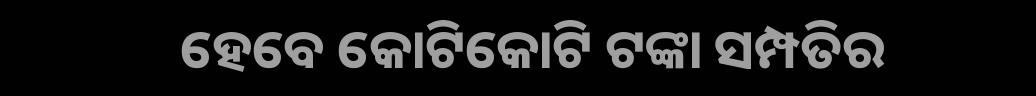ହେବେ କୋଟିକୋଟି ଟଙ୍କା ସମ୍ପତିର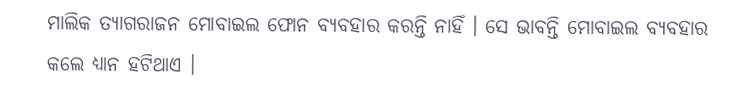ମାଲିକ ତ୍ୟାଗରାଜନ ମୋବାଇଲ ଫୋନ ବ୍ୟବହାର କରନ୍ତି ନାହିଁ । ସେ ଭାବନ୍ତି ମୋବାଇଲ ବ୍ୟବହାର କଲେ ଧ୍ୟାନ ହଟିଥାଏ ।